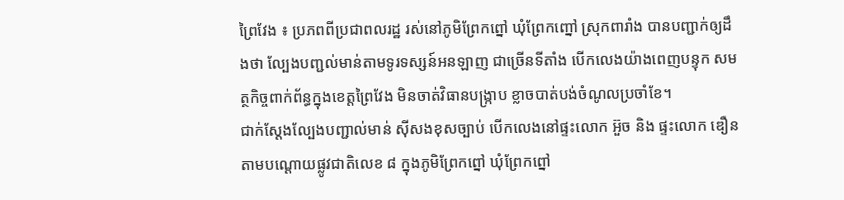ព្រៃវែង ៖ ប្រភពពីប្រជាពលរដ្ឋ រស់នៅភូមិព្រែកព្នៅ ឃុំព្រែកញ្នៅ ស្រុកពារាំង បានបញ្ជាក់ឲ្យដឹងថា ល្បែងបញ្ជល់មាន់តាមទូរទស្សន៍អនឡាញ ជាច្រើនទីតាំង បើកលេងយ៉ាងពេញបន្ទុក សមត្ថកិច្ចពាក់ព័ន្ធក្នុងខេត្តព្រៃវែង មិនចាត់វិធានបង្ក្រាប ខ្លាចបាត់បង់ចំណូលប្រចាំខែ។
ជាក់ស្តែងល្បែងបញ្ជាល់មាន់ ស៊ីសងខុសច្បាប់ បើកលេងនៅផ្ទះលោក អ៊ួច និង ផ្ទះលោក ឌឿន តាមបណ្ដោយផ្លូវជាតិលេខ ៨ ក្នុងភូមិព្រែកព្នៅ ឃុំព្រែកព្នៅ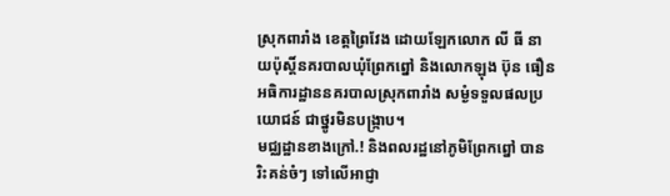ស្រុកពារាំង ខេត្តព្រៃវែង ដោយឡែកលោក លី ធី នាយប៉ុស្តិ៍នគរបាលឃុំព្រែកព្នៅ និងលោកឡុង ប៊ុន ធឿន អធិការដ្ឋាននគរបាលស្រុកពារាំង សម្ងំទទួលផលប្រយោជន៍ ជាថ្នូរមិនបង្ក្រាប។
មជ្ឈដ្ឋានខាងក្រៅ.! និងពលរដ្ឋនៅភូមិព្រែកព្នៅ បានរិះគន់ចំៗ ទៅលើអាជ្ញា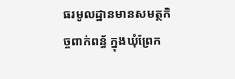ធរមូលដ្ឋានមានសមត្ថកិច្ចពាក់ពន្ធ័ ក្នុងឃុំព្រែក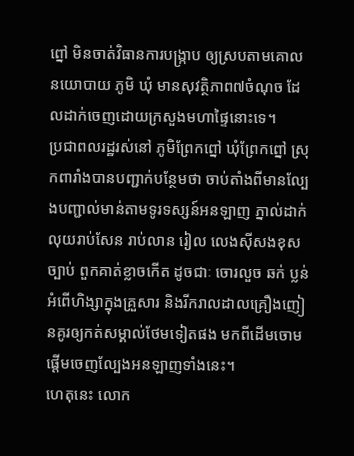ព្នៅ មិនចាត់វិធានការបង្ក្រាប ឲ្យស្របតាមគោលនយោបាយ ភូមិ ឃុំ មានសុវត្ថិភាព៧ចំណុច ដែលដាក់ចេញដោយក្រសួងមហាផ្ទៃនោះទេ។
ប្រជាពលរដ្ឋរស់នៅ ភូមិព្រែកព្នៅ ឃុំព្រែកព្នៅ ស្រុកពារាំងបានបញ្ជាក់បន្ថែមថា ចាប់តាំងពីមានល្បែងបញ្ជាល់មាន់តាមទូរទស្សន៍អនឡាញ ភ្នាល់ដាក់លុយរាប់សែន រាប់លាន រៀល លេងស៊ីសងខុសច្បាប់ ពួកគាត់ខ្លាចកើត ដូចជាៈ ចោរលួច ឆក់ ប្លន់ អំពើហិង្សាក្នុងគ្រួសារ និងរីករាលដាលគ្រឿងញៀនគូរឲ្យកត់សម្គាល់ថែមទៀតផង មកពីដើមចោម ផ្តើមចេញល្បែងអនឡាញទាំងនេះ។
ហេតុនេះ លោក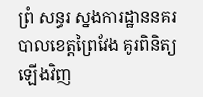ព្រំ សន្ធរ ស្នងការដ្ឋាននគរបាលខេត្តព្រៃវែង គូរពិនិត្យឡើងវិញ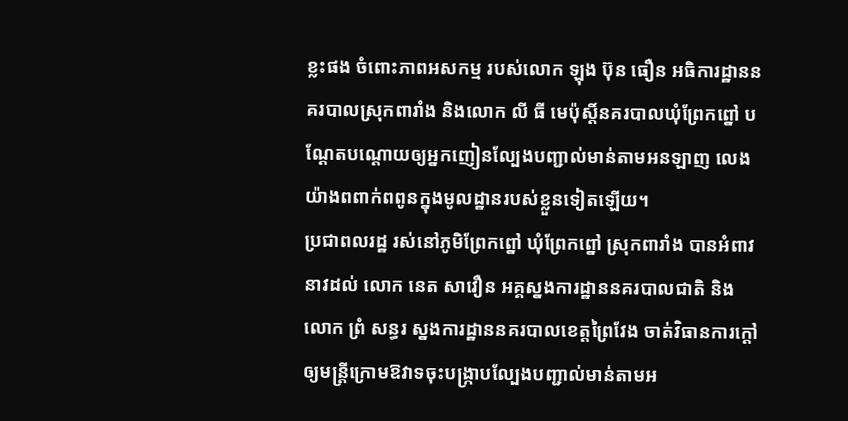ខ្លះផង ចំពោះភាពអសកម្ម របស់លោក ឡុង ប៊ុន ធឿន អធិការដ្ឋាននគរបាលស្រុកពារាំង និងលោក លី ធី មេប៉ុស្តិ៍នគរបាលឃុំព្រែកព្នៅ បណ្ដែតបណ្ដោយឲ្យអ្នកញៀនល្បែងបញ្ជាល់មាន់តាមអនឡាញ លេងយ៉ាងពពាក់ពពូនក្នុងមូលដ្ឋានរបស់ខ្លួនទៀតឡើយ។
ប្រជាពលរដ្ឋ រស់នៅភូមិព្រែកព្នៅ ឃុំព្រែកព្នៅ ស្រុកពារាំង បានអំពាវនាវដល់ លោក នេត សាវឿន អគ្គស្នងការដ្ឋាននគរបាលជាតិ និងលោក ព្រំ សន្ធរ ស្នងការដ្ឋាននគរបាលខេត្តព្រៃវែង ចាត់វិធានការក្ដៅ ឲ្យមន្ត្រីក្រោមឱវាទចុះបង្ក្រាបល្បែងបញ្ជាល់មាន់តាមអ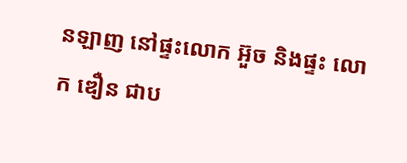នឡាញ នៅផ្ទះលោក អ៊ួច និងផ្ទះ លោក ឌឿន ជាប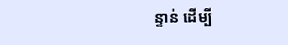ន្ទាន់ ដេីម្បី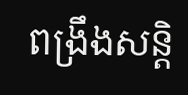ពង្រឹងសន្តិ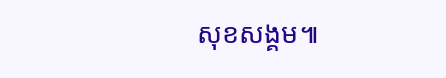សុខសង្គម៕